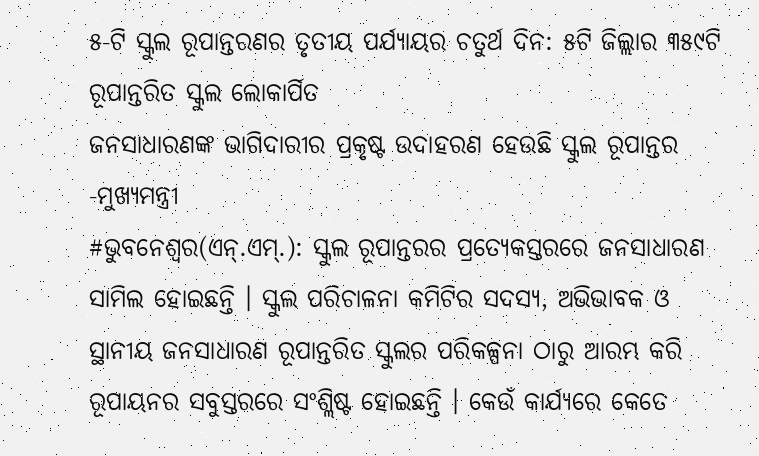୫-ଟି ସ୍କୁଲ ରୂପାନ୍ତରଣର ତୃତୀୟ ପର୍ଯ୍ୟାୟର ଚତୁର୍ଥ ଦିନ: ୫ଟି ଜିଲ୍ଲାର ୩୫୯ଟି ରୂପାନ୍ତରିତ ସ୍କୁଲ ଲୋକାର୍ପିତ
ଜନସାଧାରଣଙ୍କ ଭାଗିଦାରୀର ପ୍ରକୃଷ୍ଟ ଉଦାହରଣ ହେଉଛି ସ୍କୁଲ ରୂପାନ୍ତର -ମୁଖ୍ୟମନ୍ତ୍ରୀ
#ଭୁବନେଶ୍ୱର(ଏନ୍.ଏମ୍.): ସ୍କୁଲ ରୂପାନ୍ତରର ପ୍ରତ୍ୟେକସ୍ତରରେ ଜନସାଧାରଣ ସାମିଲ ହୋଇଛନ୍ତି । ସ୍କୁଲ ପରିଚାଳନା କମିଟିର ସଦସ୍ୟ, ଅଭିଭାବକ ଓ ସ୍ଥାନୀୟ ଜନସାଧାରଣ ରୂପାନ୍ତରିତ ସ୍କୁଲର ପରିକଳ୍ପନା ଠାରୁ ଆରମ୍ଭ କରି ରୂପାୟନର ସବୁସ୍ତରରେ ସଂଶ୍ଲିଷ୍ଟ ହୋଇଛନ୍ତି । କେଉଁ କାର୍ଯ୍ୟରେ କେତେ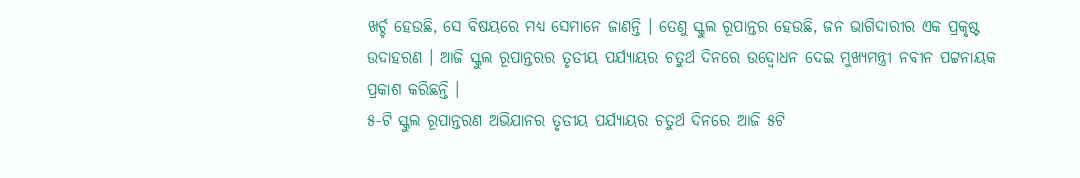ଖର୍ଚ୍ଚ ହେଉଛି, ସେ ବିଷୟରେ ମଧ୍ୟ ସେମାନେ ଜାଣନ୍ତି । ତେଣୁ ସ୍କୁଲ ରୂପାନ୍ତର ହେଉଛି, ଜନ ଭାଗିଦାରୀର ଏକ ପ୍ରକୃଷ୍ଟ ଉଦାହରଣ । ଆଜି ସ୍କୁଲ ରୂପାନ୍ତରର ତୃତୀୟ ପର୍ଯ୍ୟାୟର ଚତୁର୍ଥ ଦିନରେ ଉଦ୍ବୋଧନ ଦେଇ ମୁଖ୍ୟମନ୍ତ୍ରୀ ନବୀନ ପଟ୍ଟନାୟକ ପ୍ରକାଶ କରିଛନ୍ତି ।
୫-ଟି ସ୍କୁଲ ରୂପାନ୍ତରଣ ଅଭିଯାନର ତୃତୀୟ ପର୍ଯ୍ୟାୟର ଚତୁର୍ଥ ଦିନରେ ଆଜି ୫ଟି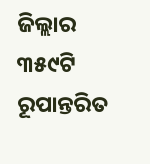ଜିଲ୍ଲାର ୩୫୯ଟି ରୂପାନ୍ତରିତ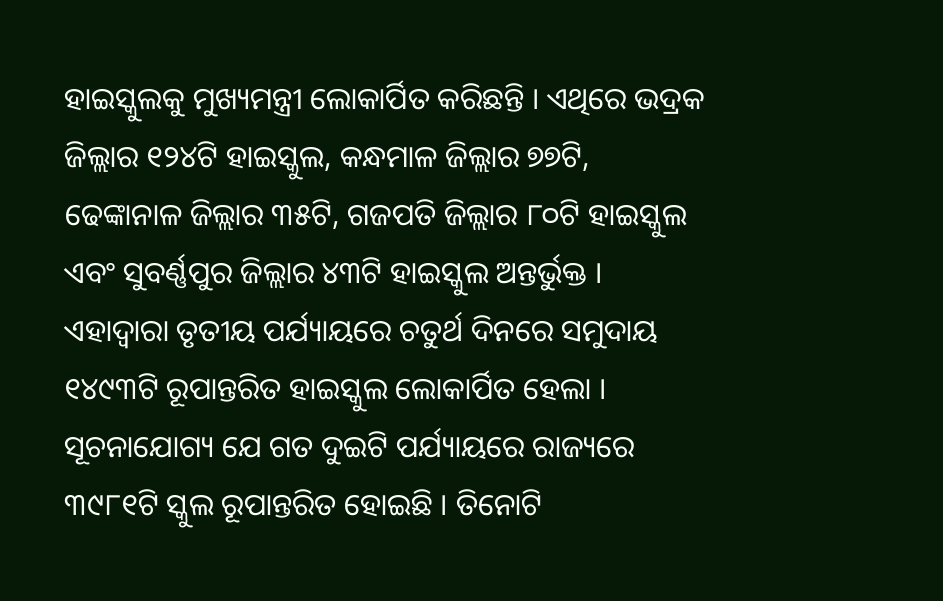ହାଇସ୍କୁଲକୁ ମୁଖ୍ୟମନ୍ତ୍ରୀ ଲୋକାର୍ପିତ କରିଛନ୍ତି । ଏଥିରେ ଭଦ୍ରକ ଜିଲ୍ଲାର ୧୨୪ଟି ହାଇସ୍କୁଲ, କନ୍ଧମାଳ ଜିଲ୍ଲାର ୭୭ଟି, ଢେଙ୍କାନାଳ ଜିଲ୍ଲାର ୩୫ଟି, ଗଜପତି ଜିଲ୍ଲାର ୮୦ଟି ହାଇସ୍କୁଲ ଏବଂ ସୁବର୍ଣ୍ଣପୁର ଜିଲ୍ଲାର ୪୩ଟି ହାଇସ୍କୁଲ ଅନ୍ତର୍ଭୁକ୍ତ । ଏହାଦ୍ୱାରା ତୃତୀୟ ପର୍ଯ୍ୟାୟରେ ଚତୁର୍ଥ ଦିନରେ ସମୁଦାୟ ୧୪୯୩ଟି ରୂପାନ୍ତରିତ ହାଇସ୍କୁଲ ଲୋକାର୍ପିତ ହେଲା । ସୂଚନାଯୋଗ୍ୟ ଯେ ଗତ ଦୁଇଟି ପର୍ଯ୍ୟାୟରେ ରାଜ୍ୟରେ ୩୯୮୧ଟି ସ୍କୁଲ ରୂପାନ୍ତରିତ ହୋଇଛି । ତିନୋଟି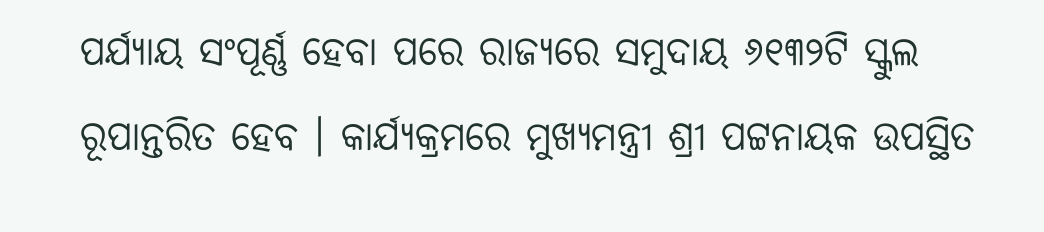ପର୍ଯ୍ୟାୟ ସଂପୂର୍ଣ୍ଣ ହେବା ପରେ ରାଜ୍ୟରେ ସମୁଦାୟ ୬୧୩୨ଟି ସ୍କୁଲ ରୂପାନ୍ତରିତ ହେବ । କାର୍ଯ୍ୟକ୍ରମରେ ମୁଖ୍ୟମନ୍ତ୍ରୀ ଶ୍ରୀ ପଟ୍ଟନାୟକ ଉପସ୍ଥିତ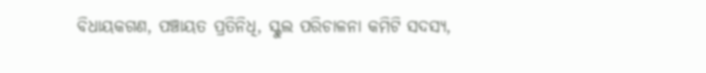ବିଧାୟକଗଣ, ପଞ୍ଚାୟତ ପ୍ରତିନିଧି, ସ୍କୁଲ ପରିଚାଳନା କମିଟି ସଦସ୍ୟ,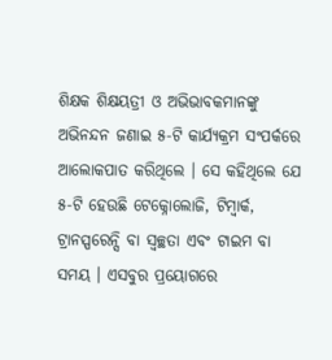ଶିକ୍ଷକ ଶିକ୍ଷୟତ୍ରୀ ଓ ଅଭିଭାବକମାନଙ୍କୁ ଅଭିନନ୍ଦନ ଜଣାଇ ୫-ଟି କାର୍ଯ୍ୟକ୍ରମ ସଂପର୍କରେ ଆଲୋକପାତ କରିଥିଲେ । ସେ କହିଥିଲେ ଯେ ୫-ଟି ହେଉଛି ଟେକ୍ନୋଲୋଜି, ଟିମ୍ୱାର୍କ, ଟ୍ରାନସ୍ପରେନ୍ସି ବା ସ୍ୱଚ୍ଛତା ଏବଂ ଟାଇମ ବା ସମୟ । ଏସବୁର ପ୍ରୟୋଗରେ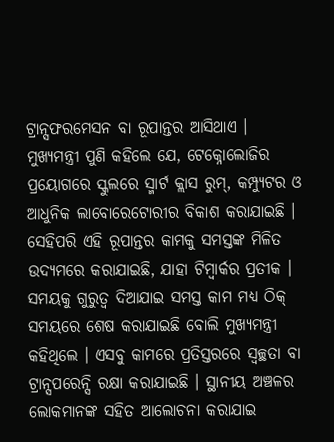ଟ୍ରାନ୍ସଫରମେସନ ବା ରୂପାନ୍ତର ଆସିଥାଏ । ମୁଖ୍ୟମନ୍ତ୍ରୀ ପୁଣି କହିଲେ ଯେ, ଟେକ୍ନୋଲୋଜିର ପ୍ରୟୋଗରେ ସ୍କୁଲରେ ସ୍ମାର୍ଟ କ୍ଲାସ ରୁମ୍, କମ୍ପ୍ୟୁଟର ଓ ଆଧୁନିକ ଲାବୋରେଟୋରୀର ବିକାଶ କରାଯାଇଛି । ସେହିପରି ଏହି ରୂପାନ୍ତର କାମକୁ ସମସ୍ତଙ୍କ ମିଳିତ ଉଦ୍ୟମରେ କରାଯାଇଛି, ଯାହା ଟିମ୍ୱାର୍କର ପ୍ରତୀକ । ସମୟକୁ ଗୁରୁତ୍ୱ ଦିଆଯାଇ ସମସ୍ତ କାମ ମଧ୍ୟ ଠିକ୍ ସମୟରେ ଶେଷ କରାଯାଇଛି ବୋଲି ମୁଖ୍ୟମନ୍ତ୍ରୀ କହିଥିଲେ । ଏସବୁ କାମରେ ପ୍ରତିସ୍ତରରେ ସ୍ୱଚ୍ଛତା ବା ଟ୍ରାନ୍ସପରେନ୍ସି ରକ୍ଷା କରାଯାଇଛି । ସ୍ଥାନୀୟ ଅଞ୍ଚଳର ଲୋକମାନଙ୍କ ସହିତ ଆଲୋଚନା କରାଯାଇ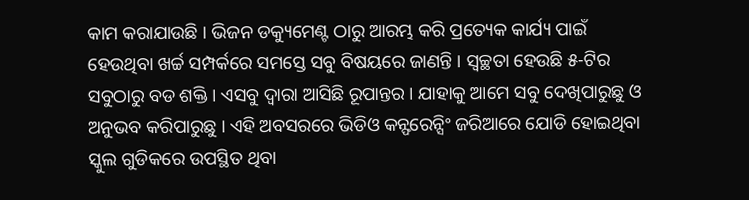କାମ କରାଯାଉଛି । ଭିଜନ ଡକ୍ୟୁମେଣ୍ଟ ଠାରୁ ଆରମ୍ଭ କରି ପ୍ରତ୍ୟେକ କାର୍ଯ୍ୟ ପାଇଁ ହେଉଥିବା ଖର୍ଚ୍ଚ ସମ୍ପର୍କରେ ସମସ୍ତେ ସବୁ ବିଷୟରେ ଜାଣନ୍ତି । ସ୍ୱଚ୍ଛତା ହେଉଛି ୫-ଟିର ସବୁଠାରୁ ବଡ ଶକ୍ତି । ଏସବୁ ଦ୍ୱାରା ଆସିଛି ରୂପାନ୍ତର । ଯାହାକୁ ଆମେ ସବୁ ଦେଖିପାରୁଛୁ ଓ ଅନୁଭବ କରିପାରୁଛୁ । ଏହି ଅବସରରେ ଭିଡିଓ କନ୍ଫରେନ୍ସିଂ ଜରିଆରେ ଯୋଡି ହୋଇଥିବା ସ୍କୁଲ ଗୁଡିକରେ ଉପସ୍ଥିତ ଥିବା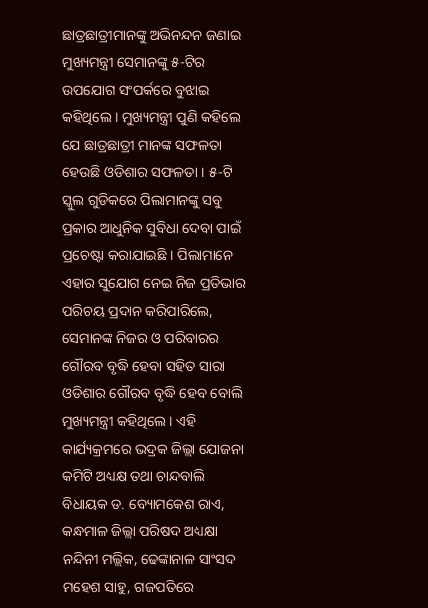ଛାତ୍ରଛାତ୍ରୀମାନଙ୍କୁ ଅଭିନନ୍ଦନ ଜଣାଇ ମୁଖ୍ୟମନ୍ତ୍ରୀ ସେମାନଙ୍କୁ ୫-ଟିର ଉପଯୋଗ ସଂପର୍କରେ ବୁଝାଇ କହିଥିଲେ । ମୁଖ୍ୟମନ୍ତ୍ରୀ ପୁଣି କହିଲେ ଯେ ଛାତ୍ରଛାତ୍ରୀ ମାନଙ୍କ ସଫଳତା ହେଉଛି ଓଡିଶାର ସଫଳତା । ୫-ଟି ସ୍କୁଲ ଗୁଡିକରେ ପିଲାମାନଙ୍କୁ ସବୁ ପ୍ରକାର ଆଧୁନିକ ସୁବିଧା ଦେବା ପାଇଁ ପ୍ରଚେଷ୍ଟା କରାଯାଇଛି । ପିଲାମାନେ ଏହାର ସୁଯୋଗ ନେଇ ନିଜ ପ୍ରତିଭାର ପରିଚୟ ପ୍ରଦାନ କରିପାରିଲେ, ସେମାନଙ୍କ ନିଜର ଓ ପରିବାରର ଗୌରବ ବୃଦ୍ଧି ହେବା ସହିତ ସାରା ଓଡିଶାର ଗୌରବ ବୃଦ୍ଧି ହେବ ବୋଲି ମୁଖ୍ୟମନ୍ତ୍ରୀ କହିଥିଲେ । ଏହି କାର୍ଯ୍ୟକ୍ରମରେ ଭଦ୍ରକ ଜିଲ୍ଲା ଯୋଜନା କମିଟି ଅଧ୍ୟକ୍ଷ ତଥା ଚାନ୍ଦବାଲି ବିଧାୟକ ଡ. ବ୍ୟୋମକେଶ ରାଏ, କନ୍ଧମାଳ ଜିଲ୍ଲା ପରିଷଦ ଅଧ୍ୟକ୍ଷା ନନ୍ଦିନୀ ମଲ୍ଲିକ, ଢେଙ୍କାନାଳ ସାଂସଦ ମହେଶ ସାହୁ, ଗଜପତିରେ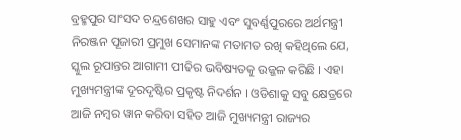ବ୍ରହ୍ମପୁର ସାଂସଦ ଚନ୍ଦ୍ରଶେଖର ସାହୁ ଏବଂ ସୁବର୍ଣ୍ଣପୁରରେ ଅର୍ଥମନ୍ତ୍ରୀ ନିରଞ୍ଜନ ପୂଜାରୀ ପ୍ରମୁଖ ସେମାନଙ୍କ ମତାମତ ରଖି କହିଥିଲେ ଯେ, ସ୍କୁଲ ରୂପାନ୍ତର ଆଗାମୀ ପୀଢିର ଭବିଷ୍ୟତକୁ ଉଜ୍ଜଳ କରିଛି । ଏହା ମୁଖ୍ୟମନ୍ତ୍ରୀଙ୍କ ଦୂରଦୃଷ୍ଟିର ପ୍ରକୃଷ୍ଟ ନିଦର୍ଶନ । ଓଡିଶାକୁ ସବୁ କ୍ଷେତ୍ରରେ ଆଜି ନମ୍ବର ୱାନ କରିବା ସହିତ ଆଜି ମୁଖ୍ୟମନ୍ତ୍ରୀ ରାଜ୍ୟର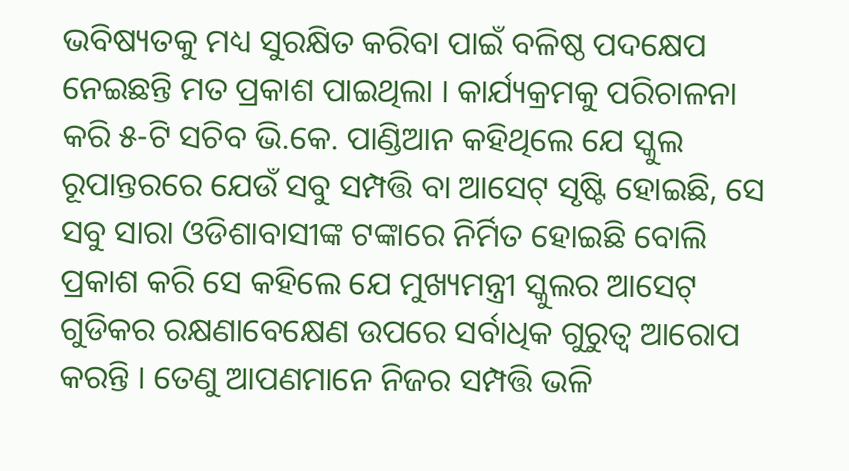ଭବିଷ୍ୟତକୁ ମଧ୍ୟ ସୁରକ୍ଷିତ କରିବା ପାଇଁ ବଳିଷ୍ଠ ପଦକ୍ଷେପ ନେଇଛନ୍ତି ମତ ପ୍ରକାଶ ପାଇଥିଲା । କାର୍ଯ୍ୟକ୍ରମକୁ ପରିଚାଳନା କରି ୫-ଟି ସଚିବ ଭି.କେ. ପାଣ୍ଡିଆନ କହିଥିଲେ ଯେ ସ୍କୁଲ ରୂପାନ୍ତରରେ ଯେଉଁ ସବୁ ସମ୍ପତ୍ତି ବା ଆସେଟ୍ ସୃଷ୍ଟି ହୋଇଛି, ସେ ସବୁ ସାରା ଓଡିଶାବାସୀଙ୍କ ଟଙ୍କାରେ ନିର୍ମିତ ହୋଇଛି ବୋଲି ପ୍ରକାଶ କରି ସେ କହିଲେ ଯେ ମୁଖ୍ୟମନ୍ତ୍ରୀ ସ୍କୁଲର ଆସେଟ୍ ଗୁଡିକର ରକ୍ଷଣାବେକ୍ଷେଣ ଉପରେ ସର୍ବାଧିକ ଗୁରୁତ୍ୱ ଆରୋପ କରନ୍ତି । ତେଣୁ ଆପଣମାନେ ନିଜର ସମ୍ପତ୍ତି ଭଳି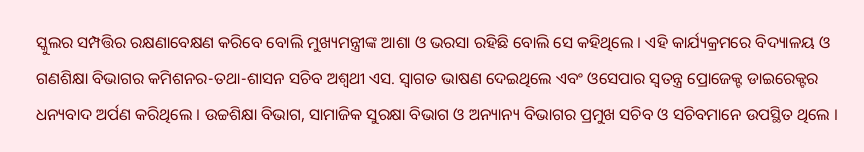ସ୍କୁଲର ସମ୍ପତ୍ତିର ରକ୍ଷଣାବେକ୍ଷଣ କରିବେ ବୋଲି ମୁଖ୍ୟମନ୍ତ୍ରୀଙ୍କ ଆଶା ଓ ଭରସା ରହିଛି ବୋଲି ସେ କହିଥିଲେ । ଏହି କାର୍ଯ୍ୟକ୍ରମରେ ବିଦ୍ୟାଳୟ ଓ ଗଣଶିକ୍ଷା ବିଭାଗର କମିଶନର-ତଥା-ଶାସନ ସଚିବ ଅଶ୍ୱଥୀ ଏସ. ସ୍ୱାଗତ ଭାଷଣ ଦେଇଥିଲେ ଏବଂ ଓସେପାର ସ୍ୱତନ୍ତ୍ର ପ୍ରୋଜେକ୍ଟ ଡାଇରେକ୍ଟର ଧନ୍ୟବାଦ ଅର୍ପଣ କରିଥିଲେ । ଉଚ୍ଚଶିକ୍ଷା ବିଭାଗ, ସାମାଜିକ ସୁରକ୍ଷା ବିଭାଗ ଓ ଅନ୍ୟାନ୍ୟ ବିଭାଗର ପ୍ରମୁଖ ସଚିବ ଓ ସଚିବମାନେ ଉପସ୍ଥିତ ଥିଲେ ।